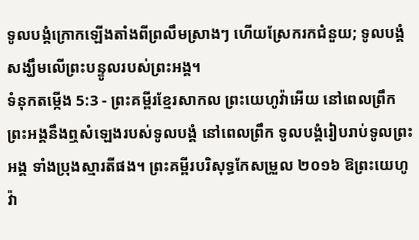ទូលបង្គំក្រោកឡើងតាំងពីព្រលឹមស្រាងៗ ហើយស្រែករកជំនួយ; ទូលបង្គំសង្ឃឹមលើព្រះបន្ទូលរបស់ព្រះអង្គ។
ទំនុកតម្កើង 5:3 - ព្រះគម្ពីរខ្មែរសាកល ព្រះយេហូវ៉ាអើយ នៅពេលព្រឹក ព្រះអង្គនឹងឮសំឡេងរបស់ទូលបង្គំ នៅពេលព្រឹក ទូលបង្គំរៀបរាប់ទូលព្រះអង្គ ទាំងប្រុងស្មារតីផង។ ព្រះគម្ពីរបរិសុទ្ធកែសម្រួល ២០១៦ ឱព្រះយេហូវ៉ា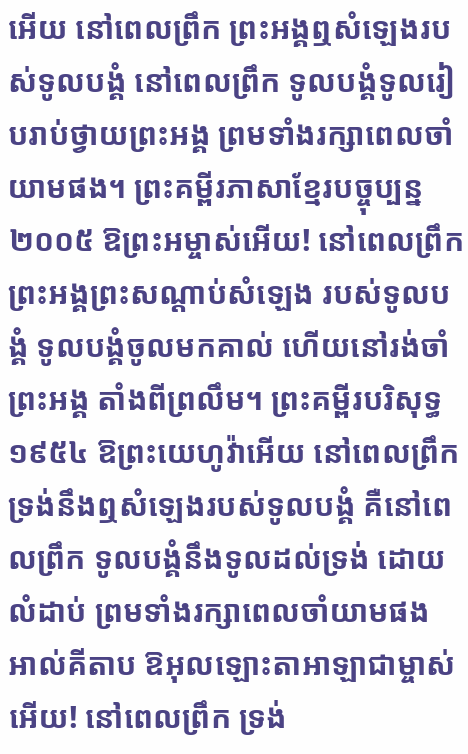អើយ នៅពេលព្រឹក ព្រះអង្គឮសំឡេងរបស់ទូលបង្គំ នៅពេលព្រឹក ទូលបង្គំទូលរៀបរាប់ថ្វាយព្រះអង្គ ព្រមទាំងរក្សាពេលចាំយាមផង។ ព្រះគម្ពីរភាសាខ្មែរបច្ចុប្បន្ន ២០០៥ ឱព្រះអម្ចាស់អើយ! នៅពេលព្រឹក ព្រះអង្គព្រះសណ្ដាប់សំឡេង របស់ទូលបង្គំ ទូលបង្គំចូលមកគាល់ ហើយនៅរង់ចាំព្រះអង្គ តាំងពីព្រលឹម។ ព្រះគម្ពីរបរិសុទ្ធ ១៩៥៤ ឱព្រះយេហូវ៉ាអើយ នៅពេលព្រឹក ទ្រង់នឹងឮសំឡេងរបស់ទូលបង្គំ គឺនៅពេលព្រឹក ទូលបង្គំនឹងទូលដល់ទ្រង់ ដោយលំដាប់ ព្រមទាំងរក្សាពេលចាំយាមផង អាល់គីតាប ឱអុលឡោះតាអាឡាជាម្ចាស់អើយ! នៅពេលព្រឹក ទ្រង់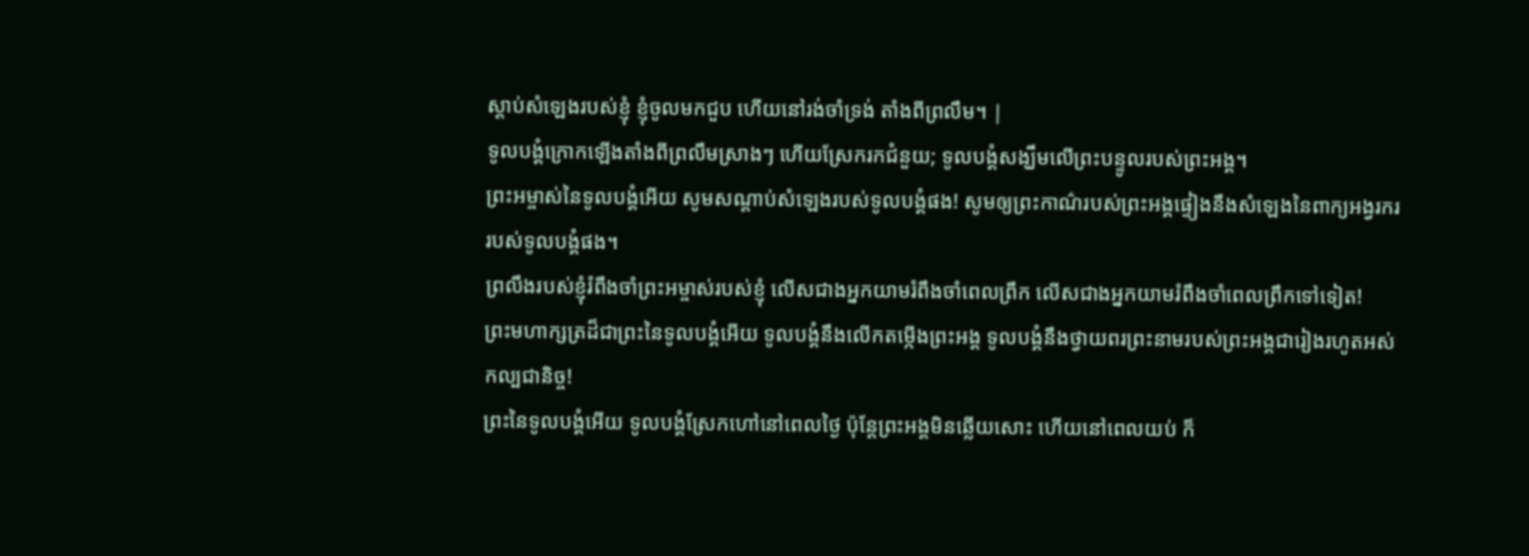ស្តាប់សំឡេងរបស់ខ្ញុំ ខ្ញុំចូលមកជួប ហើយនៅរង់ចាំទ្រង់ តាំងពីព្រលឹម។ |
ទូលបង្គំក្រោកឡើងតាំងពីព្រលឹមស្រាងៗ ហើយស្រែករកជំនួយ; ទូលបង្គំសង្ឃឹមលើព្រះបន្ទូលរបស់ព្រះអង្គ។
ព្រះអម្ចាស់នៃទូលបង្គំអើយ សូមសណ្ដាប់សំឡេងរបស់ទូលបង្គំផង! សូមឲ្យព្រះកាណ៌របស់ព្រះអង្គផ្ទៀងនឹងសំឡេងនៃពាក្យអង្វរកររបស់ទូលបង្គំផង។
ព្រលឹងរបស់ខ្ញុំរំពឹងចាំព្រះអម្ចាស់របស់ខ្ញុំ លើសជាងអ្នកយាមរំពឹងចាំពេលព្រឹក លើសជាងអ្នកយាមរំពឹងចាំពេលព្រឹកទៅទៀត!
ព្រះមហាក្សត្រដ៏ជាព្រះនៃទូលបង្គំអើយ ទូលបង្គំនឹងលើកតម្កើងព្រះអង្គ ទូលបង្គំនឹងថ្វាយពរព្រះនាមរបស់ព្រះអង្គជារៀងរហូតអស់កល្បជានិច្ច!
ព្រះនៃទូលបង្គំអើយ ទូលបង្គំស្រែកហៅនៅពេលថ្ងៃ ប៉ុន្តែព្រះអង្គមិនឆ្លើយសោះ ហើយនៅពេលយប់ ក៏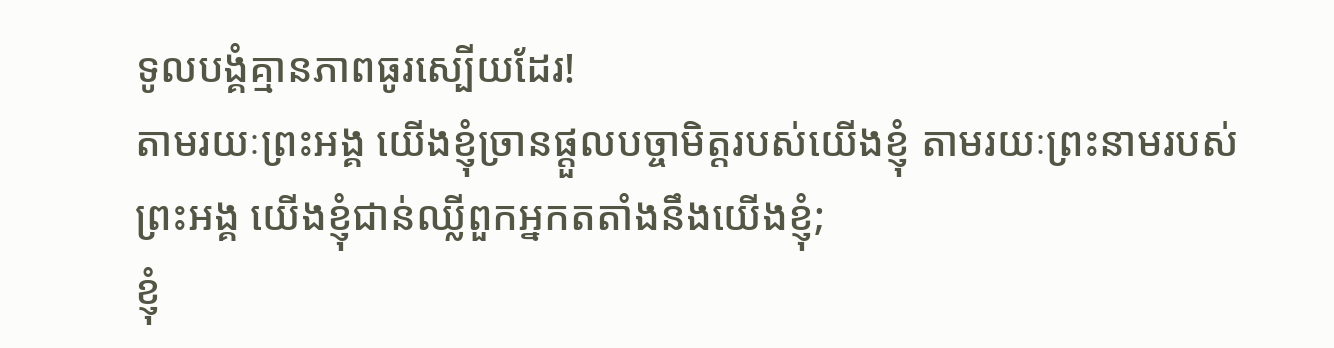ទូលបង្គំគ្មានភាពធូរស្បើយដែរ!
តាមរយៈព្រះអង្គ យើងខ្ញុំច្រានផ្ដួលបច្ចាមិត្តរបស់យើងខ្ញុំ តាមរយៈព្រះនាមរបស់ព្រះអង្គ យើងខ្ញុំជាន់ឈ្លីពួកអ្នកតតាំងនឹងយើងខ្ញុំ;
ខ្ញុំ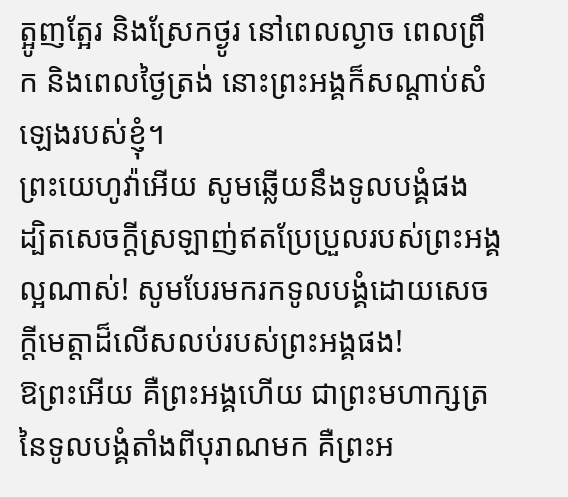ត្អូញត្អែរ និងស្រែកថ្ងូរ នៅពេលល្ងាច ពេលព្រឹក និងពេលថ្ងៃត្រង់ នោះព្រះអង្គក៏សណ្ដាប់សំឡេងរបស់ខ្ញុំ។
ព្រះយេហូវ៉ាអើយ សូមឆ្លើយនឹងទូលបង្គំផង ដ្បិតសេចក្ដីស្រឡាញ់ឥតប្រែប្រួលរបស់ព្រះអង្គល្អណាស់! សូមបែរមករកទូលបង្គំដោយសេចក្ដីមេត្តាដ៏លើសលប់របស់ព្រះអង្គផង!
ឱព្រះអើយ គឺព្រះអង្គហើយ ជាព្រះមហាក្សត្រនៃទូលបង្គំតាំងពីបុរាណមក គឺព្រះអ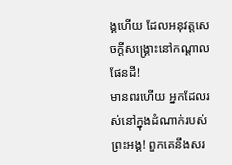ង្គហើយ ដែលអនុវត្តសេចក្ដីសង្គ្រោះនៅកណ្ដាលផែនដី!
មានពរហើយ អ្នកដែលរស់នៅក្នុងដំណាក់របស់ព្រះអង្គ! ពួកគេនឹងសរ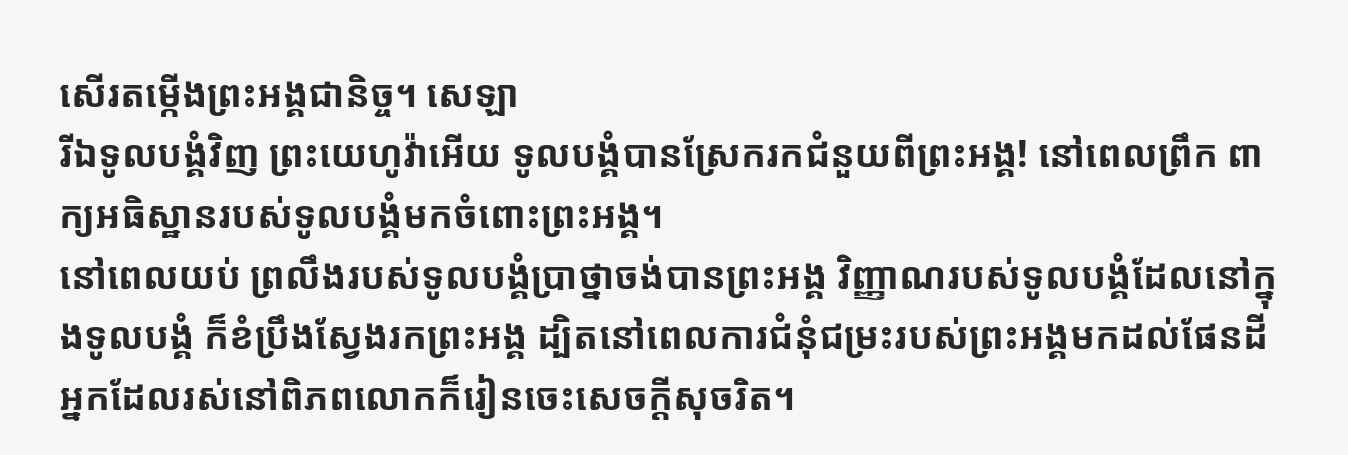សើរតម្កើងព្រះអង្គជានិច្ច។ សេឡា
រីឯទូលបង្គំវិញ ព្រះយេហូវ៉ាអើយ ទូលបង្គំបានស្រែករកជំនួយពីព្រះអង្គ! នៅពេលព្រឹក ពាក្យអធិស្ឋានរបស់ទូលបង្គំមកចំពោះព្រះអង្គ។
នៅពេលយប់ ព្រលឹងរបស់ទូលបង្គំប្រាថ្នាចង់បានព្រះអង្គ វិញ្ញាណរបស់ទូលបង្គំដែលនៅក្នុងទូលបង្គំ ក៏ខំប្រឹងស្វែងរកព្រះអង្គ ដ្បិតនៅពេលការជំនុំជម្រះរបស់ព្រះអង្គមកដល់ផែនដី អ្នកដែលរស់នៅពិភពលោកក៏រៀនចេះសេចក្ដីសុចរិត។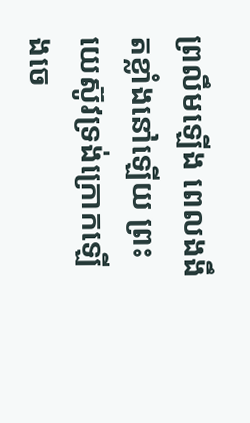ព្រលឹមឡើង ពេលងងឹតខ្លាំងនៅឡើយ ព្រះយេស៊ូវទ្រង់ក្រោកឡើងចេ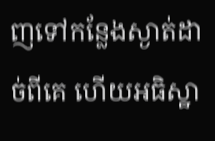ញទៅកន្លែងស្ងាត់ដាច់ពីគេ ហើយអធិស្ឋា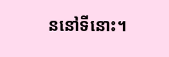ននៅទីនោះ។